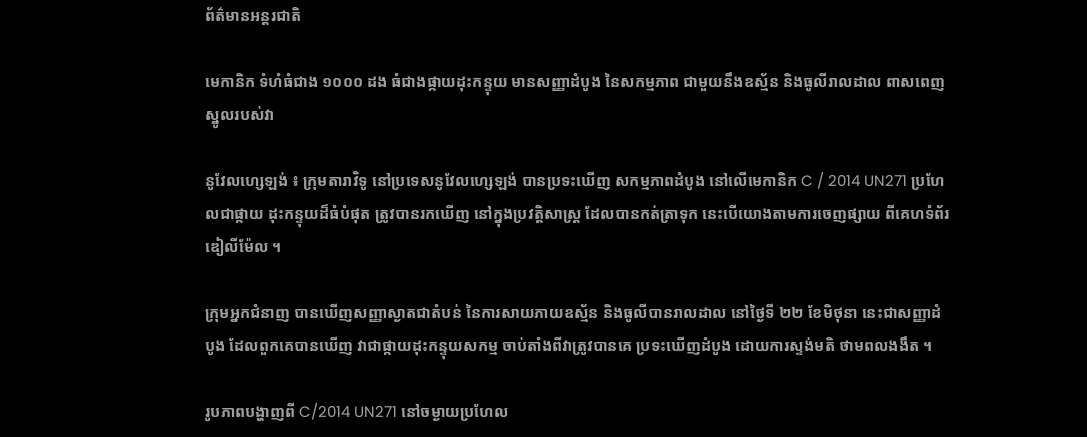ព័ត៌មានអន្តរជាតិ

មេកានិក ទំហំធំជាង ១០០០ ដង ធំជាងផ្កាយដុះកន្ទុយ មានសញ្ញាដំបូង នៃសកម្មភាព ជាមួយនឹងឧស្ម័ន និងធូលីរាលដាល ពាសពេញ ស្នូលរបស់វា

នូវែលហ្សេឡង់ ៖ ក្រុមតារាវិទូ នៅប្រទេសនូវែលហ្សេឡង់ បានប្រទះឃើញ សកម្មភាពដំបូង នៅលើមេកានិក C / 2014 UN271 ប្រហែលជាផ្កាយ ដុះកន្ទុយដ៏ធំបំផុត ត្រូវបានរកឃើញ នៅក្នុងប្រវត្តិសាស្រ្ត ដែលបានកត់ត្រាទុក នេះបើយោងតាមការចេញផ្សាយ ពីគេហទំព័រឌៀលីម៉ែល ។

ក្រុមអ្នកជំនាញ បានឃើញសញ្ញាស្ងាតជាតំបន់ នៃការសាយភាយឧស្ម័ន និងធូលីបានរាលដាល នៅថ្ងៃទី ២២ ខែមិថុនា នេះជាសញ្ញាដំបូង ដែលពួកគេបានឃើញ វាជាផ្កាយដុះកន្ទុយសកម្ម ចាប់តាំងពីវាត្រូវបានគេ ប្រទះឃើញដំបូង ដោយការស្ទង់មតិ ថាមពលងងឹត ។

រូបភាពបង្ហាញពី C/2014 UN271 នៅចម្ងាយប្រហែល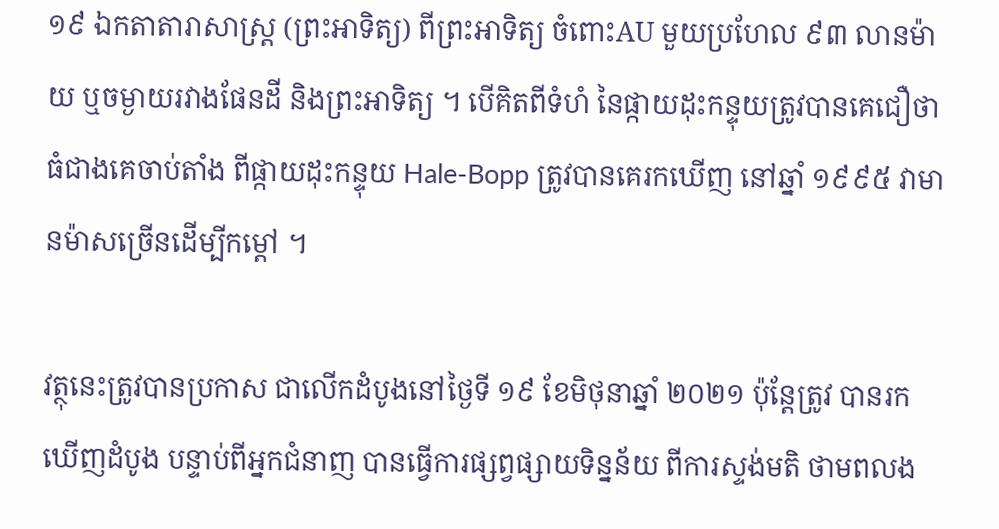១៩ ឯកតាតារាសាស្ត្រ (ព្រះអាទិត្យ) ពីព្រះអាទិត្យ ចំពោះAU មួយប្រហែល ៩៣ លានម៉ាយ ឬចម្ងាយរវាងផែនដី និងព្រះអាទិត្យ ។ បើគិតពីទំហំ នៃផ្កាយដុះកន្ទុយត្រូវបានគេជឿថា ធំជាងគេចាប់តាំង ពីផ្កាយដុះកន្ទុយ Hale-Bopp ត្រូវបានគេរកឃើញ នៅឆ្នាំ ១៩៩៥ វាមានម៉ាសច្រើនដើម្បីកម្ដៅ ។

វត្ថុនេះត្រូវបានប្រកាស ជាលើកដំបូងនៅថ្ងៃទី ១៩ ខែមិថុនាឆ្នាំ ២០២១ ប៉ុន្តែត្រូវ បានរកឃើញដំបូង បន្ទាប់ពីអ្នកជំនាញ បានធ្វើការផ្សព្វផ្សាយទិន្នន័យ ពីការស្ទង់មតិ ថាមពលង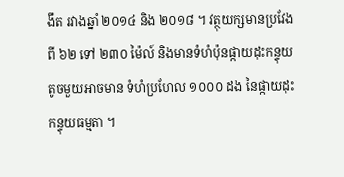ងឹត រវាងឆ្នាំ ២០១៤ និង ២០១៨ ។ វត្ថុយក្សមានប្រវែង ពី ៦២ ទៅ ២៣០ ម៉ៃល៍ និងមានទំហំប៉ុនផ្កាយដុះកន្ទុយ តូចមួយអាចមាន ទំហំប្រហែល ១០០០ ដង នៃផ្កាយដុះកន្ទុយធម្មតា ។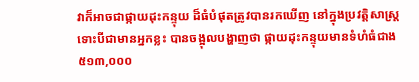វាក៏អាចជាផ្កាយដុះកន្ទុយ ដ៏ធំបំផុតត្រូវបានរកឃើញ នៅក្នុងប្រវត្តិសាស្រ្ត ទោះបីជាមានអ្នកខ្លះ បានចង្អុលបង្ហាញថា ផ្កាយដុះកន្ទុយមានទំហំធំជាង ៥១៣,០០០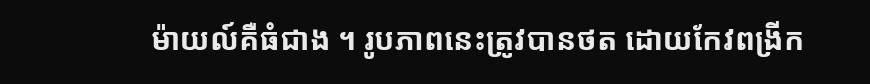ម៉ាយល៍គឺធំជាង ។ រូបភាពនេះត្រូវបានថត ដោយកែវពង្រីក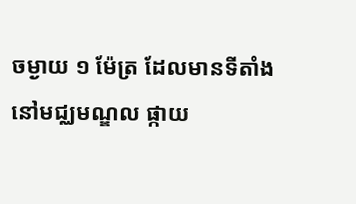ចម្ងាយ ១ ម៉ែត្រ ដែលមានទីតាំងនៅមជ្ឈមណ្ឌល ផ្កាយ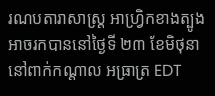រណបតារាសាស្ត្រ អាហ្រ្វិកខាងត្បូង អាចរកបាននៅថ្ងៃទី ២៣ ខែមិថុនានៅពាក់កណ្តាល អធ្រាត្រ EDT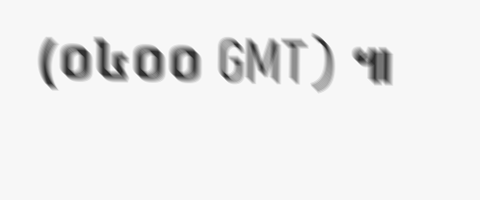(០៤០០ GMT) ៕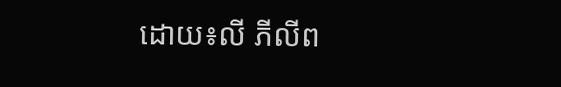ដោយ៖លី ភីលីព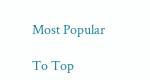Most Popular

To Top